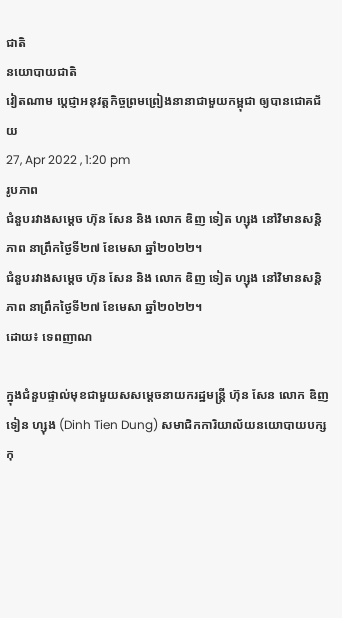ជាតិ
នយោបាយជាតិ
វៀតណាម ប្តេជ្ញាអនុវត្តកិច្ចព្រមព្រៀងនានាជាមួយកម្ពុជា ឲ្យបានជោគជ័យ
27, Apr 2022 , 1:20 pm
រូបភាព
ជំនួបរវាងសម្តេច ហ៊ុន សែន និង លោក ឌិញ ទៀត ហ្សុង នៅវិមានសន្តិភាព នាព្រឹកថ្ងៃទី២៧ ខែមេសា ឆ្នាំ២០២២។
ជំនួបរវាងសម្តេច ហ៊ុន សែន និង លោក ឌិញ ទៀត ហ្សុង នៅវិមានសន្តិភាព នាព្រឹកថ្ងៃទី២៧ ខែមេសា ឆ្នាំ២០២២។
ដោយ៖ ទេពញាណ

ក្នុងជំនួបផ្ទាល់មុខជាមួយសសម្តេចនាយករដ្ឋមន្រ្តី ហ៊ុន សែន លោក ឌិញ ទៀន ហ្សុង (Dinh Tien Dung) សមាជិកការិយាល័យនយោបាយបក្សកុ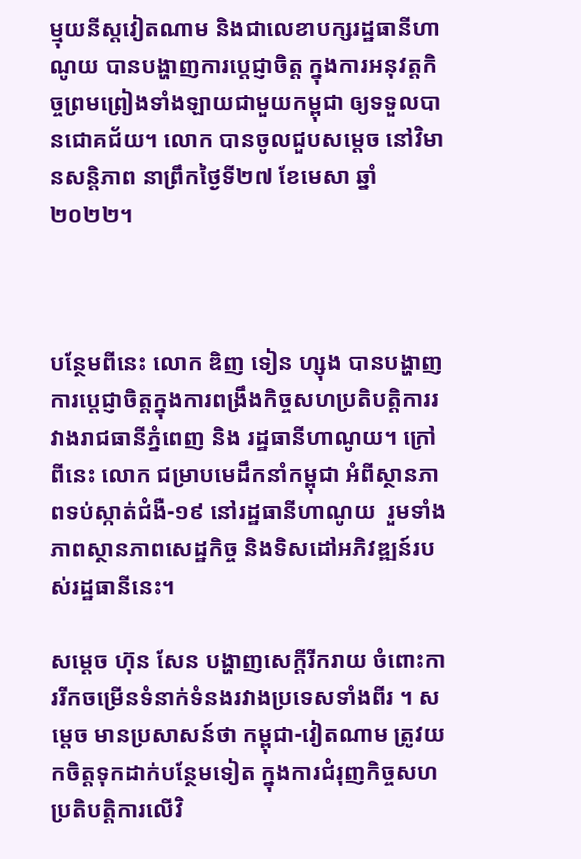ម្មុយនីស្ដវៀតណាម និងជាលេខាបក្សរដ្ឋធានីហាណូយ បានបង្ហាញការប្តេជ្ញាចិត្ត ក្នុងការអនុវត្តកិច្ចព្រមព្រៀងទាំងឡាយជាមួយកម្ពុជា ឲ្យទទួលបានជោគជ័យ។ លោក បានចូលជួបសម្តេច នៅវិមានសន្តិភាព នាព្រឹកថ្ងៃទី២៧ ខែមេសា ឆ្នាំ២០២២។



បន្ថែមពីនេះ លោក ឌិញ ទៀន ហ្សុង បានបង្ហាញការប្តេជ្ញាចិត្តក្នុងការពង្រឹងកិច្ចសហប្រតិបត្តិការរវាងរាជធានីភ្នំពេញ និង រដ្ឋធានីហាណូយ។ ក្រៅពីនេះ លោក ជម្រាបមេដឹកនាំកម្ពុជា អំពីស្ថានភាពទប់ស្កាត់ជំងឺ-១៩ នៅរដ្ឋធានីហាណូយ  រួមទាំងភាពស្ថានភាពសេដ្ឋកិច្ច និងទិសដៅអភិវឌ្ឍន៍របស់រដ្ឋធានីនេះ។

សម្ដេច ហ៊ុន សែន បង្ហាញសេក្តីរីករាយ ចំពោះការរីកចម្រើនទំនាក់ទំនងរវាងប្រទេសទាំងពីរ ។ សម្តេច មានប្រសាសន៍ថា កម្ពុជា-វៀតណាម ត្រូវយកចិត្តទុកដាក់បន្ថែមទៀត ក្នុងការជំរុញកិច្ចសហប្រតិបត្តិការលើវិ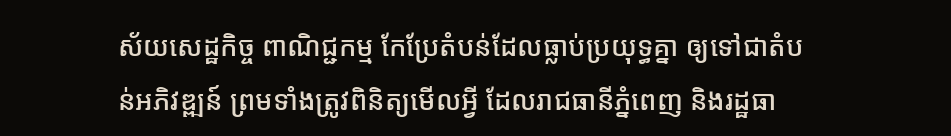ស័យសេដ្ឋកិច្ច ពាណិជ្ជកម្ម កែប្រែតំបន់ដែលធ្លាប់ប្រយុទ្ធគ្នា ឲ្យទៅជាតំបន់អភិវឌ្ឍន៍ ព្រមទាំងត្រូវពិនិត្យមើលអ្វី ដែលរាជធានីភ្នំពេញ និងរដ្ឋធា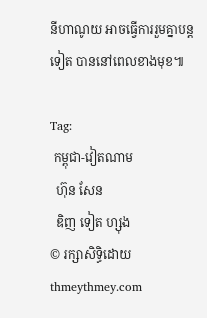នីហាណូយ អាចធ្វើការរួមគ្នាបន្តទៀត បាននៅពេលខាងមុខ៕

Tag:
 កម្ពុជា-វៀតណាម
  ហ៊ុន សែន
  ឌិញ ទៀត ហ្សុង
© រក្សាសិទ្ធិដោយ thmeythmey.com